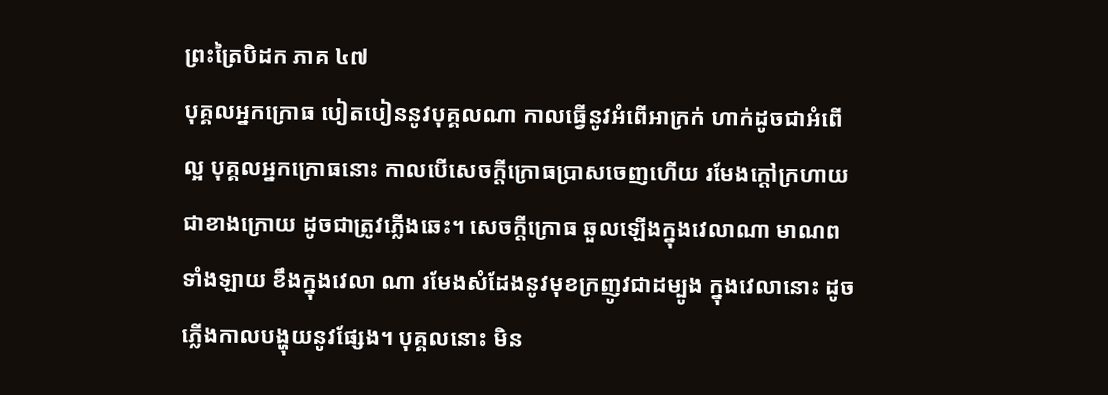ព្រះត្រៃបិដក ភាគ ៤៧
បុគ្គលអ្នកក្រោធ បៀតបៀននូវបុគ្គលណា កាលធ្វើនូវអំពើអាក្រក់ ហាក់ដូចជាអំពើល្អ បុគ្គលអ្នកក្រោធនោះ កាលបើសេចក្តីក្រោធប្រាសចេញហើយ រមែងក្តៅក្រហាយ ជាខាងក្រោយ ដូចជាត្រូវភ្លើងឆេះ។ សេចក្តីក្រោធ ឆួលឡើងក្នុងវេលាណា មាណពទាំងឡាយ ខឹងក្នុងវេលា ណា រមែងសំដែងនូវមុខក្រញូវជាដម្បូង ក្នុងវេលានោះ ដូចភ្លើងកាលបង្ហុយនូវផ្សែង។ បុគ្គលនោះ មិន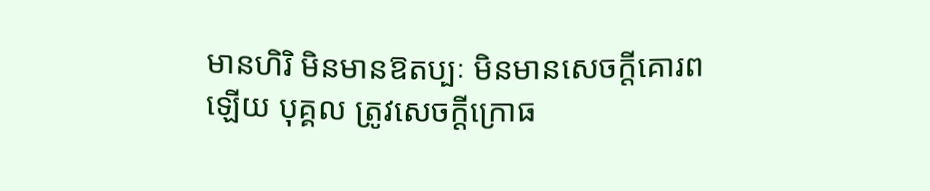មានហិរិ មិនមានឱតប្បៈ មិនមានសេចក្តីគោរពឡើយ បុគ្គល ត្រូវសេចក្តីក្រោធ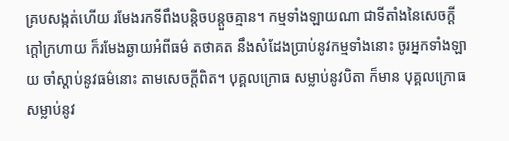គ្របសង្កត់ហើយ រមែងរកទីពឹងបន្តិចបន្តួចគ្មាន។ កម្មទាំងឡាយណា ជាទីតាំងនៃសេចក្តីក្តៅក្រហាយ ក៏រមែងឆ្ងាយអំពីធម៌ តថាគត នឹងសំដែងប្រាប់នូវកម្មទាំងនោះ ចូរអ្នកទាំងឡាយ ចាំស្តាប់នូវធម៌នោះ តាមសេចក្តីពិត។ បុគ្គលក្រោធ សម្លាប់នូវបិតា ក៏មាន បុគ្គលក្រោធ សម្លាប់នូវ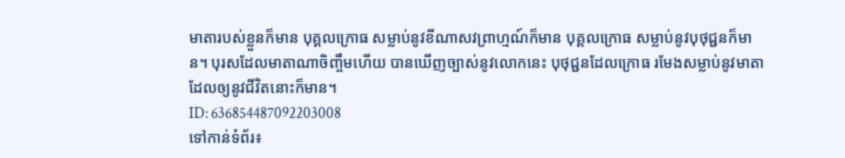មាតារបស់ខ្លួនក៏មាន បុគ្គលក្រោធ សម្លាប់នូវខីណាសវព្រាហ្មណ៍ក៏មាន បុគ្គលក្រោធ សម្លាប់នូវបុថុជ្ជនក៏មាន។ បុរសដែលមាតាណាចិញ្ចឹមហើយ បានឃើញច្បាស់នូវលោកនេះ បុថុជ្ជនដែលក្រោធ រមែងសម្លាប់នូវមាតា ដែលឲ្យនូវជីវិតនោះក៏មាន។
ID: 636854487092203008
ទៅកាន់ទំព័រ៖